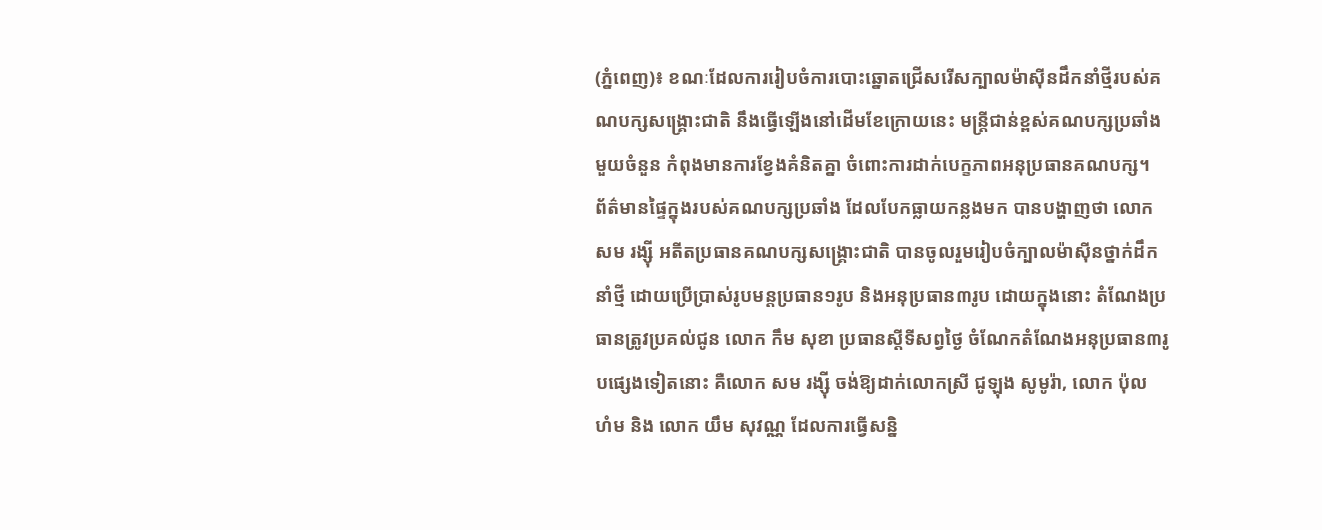(ភ្នំពេញ)៖ ខណៈដែលការរៀបចំការបោះឆ្នោតជ្រើសរើសក្បាលម៉ាស៊ីនដឹកនាំថ្មីរបស់គណបក្សសង្រ្គោះជាតិ នឹងធ្វើឡើងនៅដើមខែក្រោយនេះ មន្រ្តីជាន់ខ្ពស់គណបក្សប្រឆាំងមួយចំនួន កំពុងមានការខ្វែងគំនិតគ្នា ចំពោះការដាក់បេក្ខភាពអនុប្រធានគណបក្ស។
ព័ត៌មានផ្ទៃក្នុងរបស់គណបក្សប្រឆាំង ដែលបែកធ្លាយកន្លងមក បានបង្ហាញថា លោក សម រង្ស៊ី អតីតប្រធានគណបក្សសង្រ្គោះជាតិ បានចូលរួមរៀបចំក្បាលម៉ាស៊ីនថ្នាក់ដឹកនាំថ្មី ដោយប្រើប្រាស់រូបមន្តប្រធាន១រូប និងអនុប្រធាន៣រូប ដោយក្នុងនោះ តំណែងប្រធានត្រូវប្រគល់ជូន លោក កឹម សុខា ប្រធានស្តីទីសព្វថ្ងៃ ចំណែកតំណែងអនុប្រធាន៣រូបផ្សេងទៀតនោះ គឺលោក សម រង្ស៊ី ចង់ឱ្យដាក់លោកស្រី ជូឡុង សូមូរ៉ា, លោក ប៉ុល ហំម និង លោក យឹម សុវណ្ណ ដែលការធ្វើសន្និ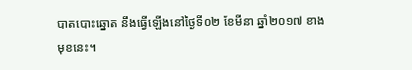បាតបោះឆ្នោត នឹងធ្វើឡើងនៅថ្ងៃទី០២ ខែមីនា ឆ្នាំ២០១៧ ខាងមុខនេះ។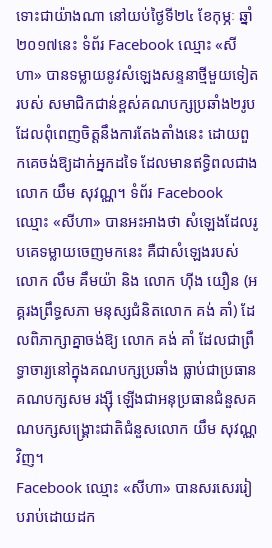ទោះជាយ៉ាងណា នៅយប់ថ្ងៃទី២៤ ខែកុម្ភៈ ឆ្នាំ២០១៧នេះ ទំព័រ Facebook ឈ្មោះ «សីហា» បានទម្លាយនូវសំឡេងសន្ទនាថ្មីមួយទៀតរបស់ សមាជិកជាន់ខ្ពស់គណបក្សប្រឆាំង២រូប ដែលពុំពេញចិត្តនឹងការតែងតាំងនេះ ដោយពួកគេចង់ឱ្យដាក់អ្នកដទៃ ដែលមានឥទ្ធិពលជាង លោក យឹម សុវណ្ណ។ ទំព័រ Facebook ឈ្មោះ «សីហា» បានអះអាងថា សំឡេងដែលរូបគេទម្លាយចេញមកនេះ គឺជាសំឡេងរបស់ លោក លឹម គឹមយ៉ា និង លោក ហ៊ីង យឿន (អគ្គរងព្រឹទ្ធសភា មនុស្សជំនិតលោក គង់ គាំ) ដែលពិភាក្សាគ្នាចង់ឱ្យ លោក គង់ គាំ ដែលជាព្រឹទ្ធាចារ្យនៅក្នុងគណបក្សប្រឆាំង ធ្លាប់ជាប្រធានគណបក្សសម រង្ស៊ី ឡើងជាអនុប្រធានជំនួសគណបក្សសង្រ្គោះជាតិជំនួសលោក យឹម សុវណ្ណ វិញ។
Facebook ឈ្មោះ «សីហា» បានសរសេររៀបរាប់ដោយដក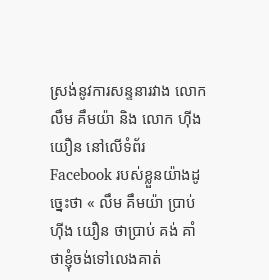ស្រង់នូវការសន្ទនារវាង លោក លឹម គឹមយ៉ា និង លោក ហ៊ីង យឿន នៅលើទំព័រ Facebook របស់ខ្លួនយ៉ាងដូច្នេះថា « លឹម គឹមយ៉ា ប្រាប់ ហ៊ីង យឿន ថាប្រាប់ គង់ គាំ ថាខ្ញុំចង់ទៅលេងគាត់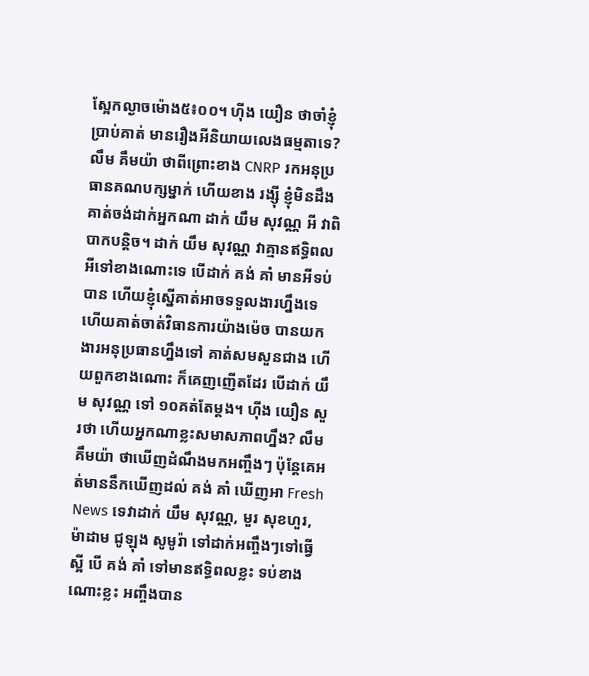ស្អែកល្ងាចម៉ោង៥៖០០។ ហ៊ីង យឿន ថាចាំខ្ញុំប្រាប់គាត់ មានរឿងអីនិយាយលេងធម្មតាទេ? លឹម គឹមយ៉ា ថាពីព្រោះខាង CNRP រកអនុប្រធានគណបក្សម្នាក់ ហើយខាង រង្ស៊ី ខ្ញុំមិនដឹងគាត់ចង់ដាក់អ្នកណា ដាក់ យឹម សុវណ្ណ អី វាពិបាកបន្តិច។ ដាក់ យឹម សុវណ្ណ វាគ្មានឥទ្ធិពលអីទៅខាងណោះទេ បើដាក់ គង់ គាំ មានអីទប់បាន ហើយខ្ញុំស្នើគាត់អាចទទួលងារហ្នឹងទេ ហើយគាត់ចាត់វិធានការយ៉ាងម៉េច បានយកងារអនុប្រធានហ្នឹងទៅ គាត់សមសួនជាង ហើយពួកខាងណោះ ក៏គេញញើតដែរ បើដាក់ យឹម សុវណ្ណ ទៅ ១០គត់តែម្តង។ ហ៊ីង យឿន សួរថា ហើយអ្នកណាខ្លះសមាសភាពហ្នឹង? លឹម គឹមយ៉ា ថាឃើញដំណឹងមកអញ្ចឹងៗ ប៉ុន្តែគេអត់មាននឹកឃើញដល់ គង់ គាំ ឃើញអា Fresh News ទេវាដាក់ យឹម សុវណ្ណ, មួរ សុខហួរ, ម៉ាដាម ជូឡុង សូមូរ៉ា ទៅដាក់អញ្ចឹងៗទៅធ្វើស្អី បើ គង់ គាំ ទៅមានឥទ្ធិពលខ្លះ ទប់ខាងណោះខ្លះ អញ្ចឹងបាន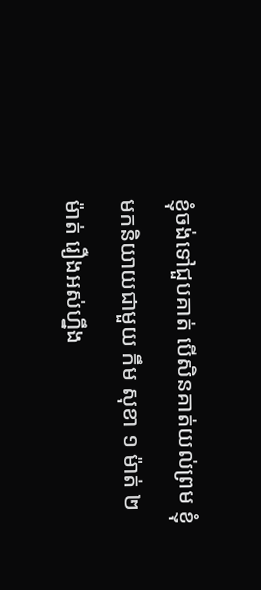ខ្ញុំចង់ទៅជួបគាត់ បើសិនគាត់យល់ព្រម ខ្ញុំមកនិយាយជាមួយ កឹម សុខា ១ ម៉ាត់ ២ ម៉ាត់ រឿងអស់ហ្នឹង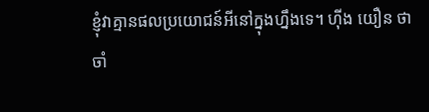ខ្ញុំវាគ្មានផលប្រយោជន៍អីនៅក្នុងហ្នឹងទេ។ ហ៊ីង យឿន ថាចាំ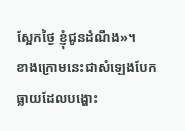ស្អែកថ្ងៃ ខ្ញុំជូនដំណឹង»។
ខាងក្រោមនេះជាសំឡេងបែកធ្លាយដែលបង្ហោះ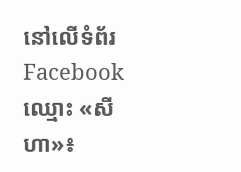នៅលើទំព័រ Facebook ឈ្មោះ «សីហា»៖